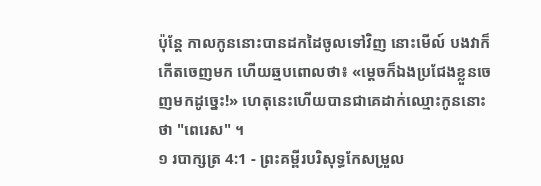ប៉ុន្ដែ កាលកូននោះបានដកដៃចូលទៅវិញ នោះមើល៍ បងវាក៏កើតចេញមក ហើយឆ្មបពោលថា៖ «ម្ដេចក៏ឯងប្រជែងខ្លួនចេញមកដូច្នេះ!» ហេតុនេះហើយបានជាគេដាក់ឈ្មោះកូននោះថា "ពេរេស" ។
១ របាក្សត្រ 4:1 - ព្រះគម្ពីរបរិសុទ្ធកែសម្រួល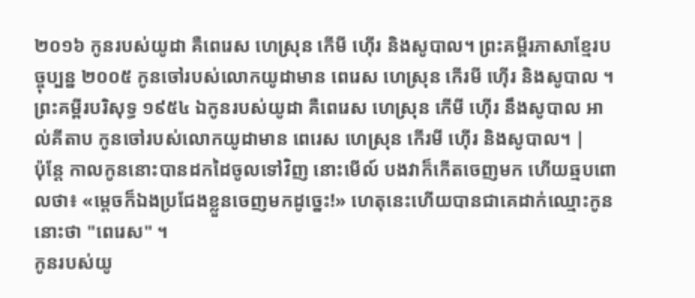២០១៦ កូនរបស់យូដា គឺពេរេស ហេស្រុន កើមី ហ៊ើរ និងសូបាល។ ព្រះគម្ពីរភាសាខ្មែរបច្ចុប្បន្ន ២០០៥ កូនចៅរបស់លោកយូដាមាន ពេរេស ហេស្រុន កើរមី ហ៊ើរ និងសូបាល ។ ព្រះគម្ពីរបរិសុទ្ធ ១៩៥៤ ឯកូនរបស់យូដា គឺពេរេស ហេស្រុន កើមី ហ៊ើរ នឹងសូបាល អាល់គីតាប កូនចៅរបស់លោកយូដាមាន ពេរេស ហេស្រុន កើរមី ហ៊ើរ និងសូបាល។ |
ប៉ុន្ដែ កាលកូននោះបានដកដៃចូលទៅវិញ នោះមើល៍ បងវាក៏កើតចេញមក ហើយឆ្មបពោលថា៖ «ម្ដេចក៏ឯងប្រជែងខ្លួនចេញមកដូច្នេះ!» ហេតុនេះហើយបានជាគេដាក់ឈ្មោះកូននោះថា "ពេរេស" ។
កូនរបស់យូ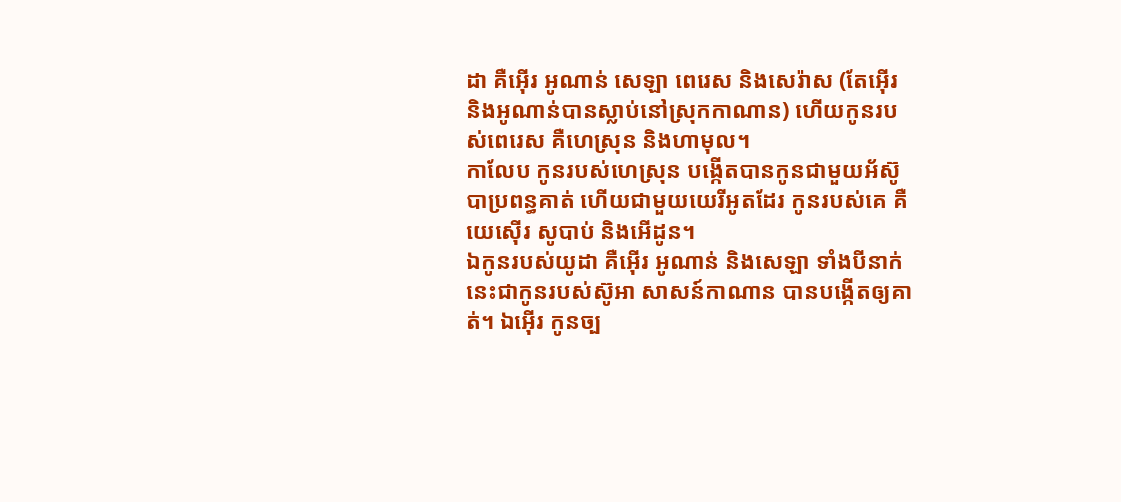ដា គឺអ៊ើរ អូណាន់ សេឡា ពេរេស និងសេរ៉ាស (តែអ៊ើរ និងអូណាន់បានស្លាប់នៅស្រុកកាណាន) ហើយកូនរបស់ពេរេស គឺហេស្រុន និងហាមុល។
កាលែប កូនរបស់ហេស្រុន បង្កើតបានកូនជាមួយអ័ស៊ូបាប្រពន្ធគាត់ ហើយជាមួយយេរីអូតដែរ កូនរបស់គេ គឺយេស៊ើរ សូបាប់ និងអើដូន។
ឯកូនរបស់យូដា គឺអ៊ើរ អូណាន់ និងសេឡា ទាំងបីនាក់នេះជាកូនរបស់ស៊ូអា សាសន៍កាណាន បានបង្កើតឲ្យគាត់។ ឯអ៊ើរ កូនច្ប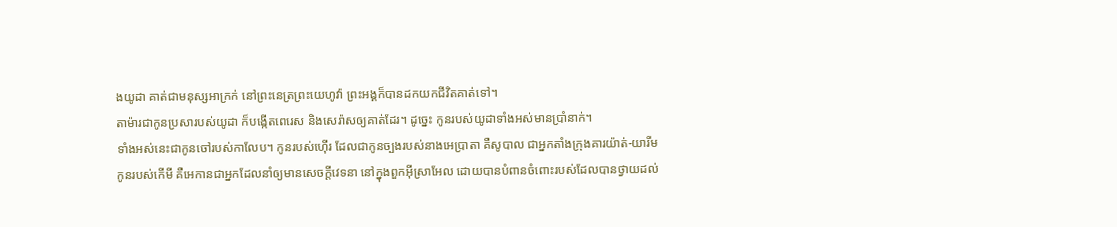ងយូដា គាត់ជាមនុស្សអាក្រក់ នៅព្រះនេត្រព្រះយេហូវ៉ា ព្រះអង្គក៏បានដកយកជីវិតគាត់ទៅ។
តាម៉ារជាកូនប្រសារបស់យូដា ក៏បង្កើតពេរេស និងសេរ៉ាសឲ្យគាត់ដែរ។ ដូច្នេះ កូនរបស់យូដាទាំងអស់មានប្រាំនាក់។
ទាំងអស់នេះជាកូនចៅរបស់កាលែប។ កូនរបស់ហ៊ើរ ដែលជាកូនច្បងរបស់នាងអេប្រាតា គឺសូបាល ជាអ្នកតាំងក្រុងគារយ៉ាត់-យារីម
កូនរបស់កើមី គឺអេកានជាអ្នកដែលនាំឲ្យមានសេចក្ដីវេទនា នៅក្នុងពួកអ៊ីស្រាអែល ដោយបានបំពានចំពោះរបស់ដែលបានថ្វាយដល់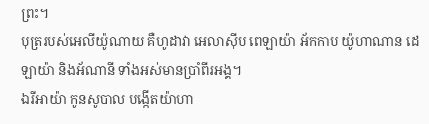ព្រះ។
បុត្ររបស់អេលីយ៉ូណាយ គឺហូដាវា អេលាស៊ីប ពេឡាយ៉ា អ័កកាប យ៉ូហាណាន ដេឡាយ៉ា និងអ័ណានី ទាំងអស់មានប្រាំពីរអង្គ។
ឯរីអាយ៉ា កូនសូបាល បង្កើតយ៉ាហា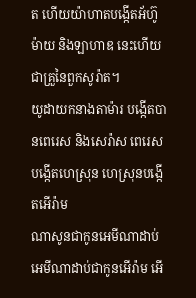ត ហើយយ៉ាហាតបង្កើតអ័ហ៊ូម៉ាយ និងឡាហាឌ នេះហើយជាគ្រួនៃពួកសូរ៉ាត។
យូដាយកនាងតាម៉ារ បង្កើតបានពេរេស និងសេរ៉ាស ពេរេសបង្កើតហេស្រុន ហេស្រុនបង្កើតអើរ៉ាម
ណាសូនជាកូនអេមីណាដាប់ អេមីណាដាប់ជាកូនអើរ៉ាម អើ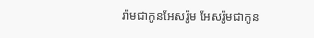រ៉ាមជាកូនអែសរ៉ូម អែសរ៉ូមជាកូន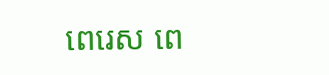ពេរេស ពេ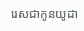រេសជាកូនយូដា